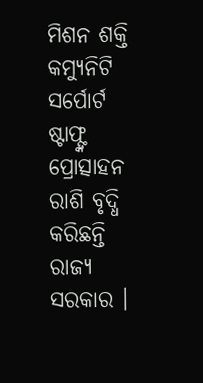ମିଶନ ଶକ୍ତି କମ୍ୟୁନିଟି ସର୍ପୋର୍ଟ ଷ୍ଟାଫ୍ଙ୍କ ପ୍ରୋତ୍ସାହନ ରାଶି ବୃଦ୍ଧି କରିଛନ୍ତି ରାଜ୍ୟ ସରକାର ।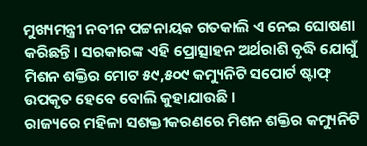ମୁଖ୍ୟମନ୍ତ୍ରୀ ନବୀନ ପଟ୍ଟନାୟକ ଗତକାଲି ଏ ନେଇ ଘୋଷଣା କରିଛନ୍ତି। ସରକାରଙ୍କ ଏହି ପ୍ରୋତ୍ସାହନ ଅର୍ଥରାଶି ବୃଦ୍ଧି ଯୋଗୁଁ ମିଶନ ଶକ୍ତିର ମୋଟ ୫୯,୫୦୯ କମ୍ୟୁନିଟି ସପୋର୍ଟ ଷ୍ଟାଫ୍ ଉପକୃତ ହେବେ ବୋଲି କୁହାଯାଉଛି ।
ରାଜ୍ୟରେ ମହିଳା ସଶକ୍ତୀକରଣରେ ମିଶନ ଶକ୍ତିର କମ୍ୟୁନିଟି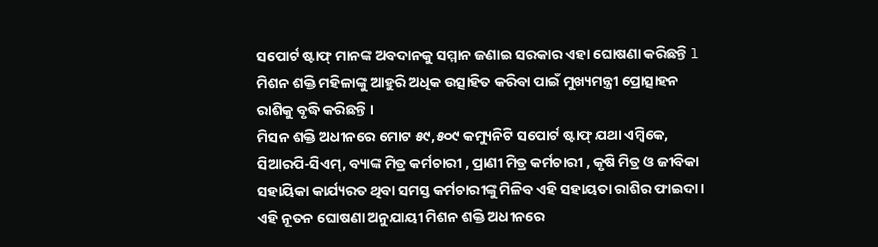ସପୋର୍ଟ ଷ୍ଟାଫ୍ ମାନଙ୍କ ଅବଦାନକୁ ସମ୍ମାନ ଜଣାଇ ସରକାର ଏହା ଘୋଷଣା କରିଛନ୍ତି l ମିଶନ ଶକ୍ତି ମହିଳାଙ୍କୁ ଆହୁରି ଅଧିକ ଉତ୍ସାହିତ କରିବା ପାଇଁ ମୁଖ୍ୟମନ୍ତ୍ରୀ ପ୍ରୋତ୍ସାହନ ରାଶିକୁ ବୃଦ୍ଧି କରିଛନ୍ତି ।
ମିସନ ଶକ୍ତି ଅଧୀନରେ ମୋଟ ୫୯,୫୦୯ କମ୍ୟୁନିଟି ସପୋର୍ଟ ଷ୍ଟାଫ୍ ଯଥା ଏମ୍ବିକେ, ସିଆରପି-ସିଏମ୍, ବ୍ୟାଙ୍କ ମିତ୍ର କର୍ମଚାରୀ , ପ୍ରାଣୀ ମିତ୍ର କର୍ମଚାରୀ , କୃଷି ମିତ୍ର ଓ ଜୀବିକା ସହାୟିକା କାର୍ଯ୍ୟରତ ଥିବା ସମସ୍ତ କର୍ମଚାରୀଙ୍କୁ ମିଳିବ ଏହି ସହାୟତା ରାଶିର ଫାଇଦା । ଏହି ନୂତନ ଘୋଷଣା ଅନୁଯାୟୀ ମିଶନ ଶକ୍ତି ଅଧୀନରେ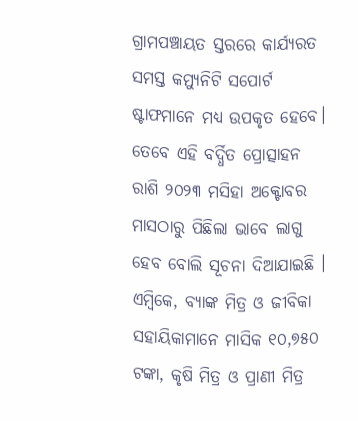ଗ୍ରାମପଞ୍ଚାୟତ ସ୍ତରରେ କାର୍ଯ୍ୟରତ ସମସ୍ତ କମ୍ୟୁନିଟି ସପୋର୍ଟ ଷ୍ଟାଫମାନେ ମଧ୍ୟ ଉପକୃତ ହେବେ।
ତେବେ ଏହି ବର୍ଦ୍ଧିତ ପ୍ରୋତ୍ସାହନ ରାଶି ୨୦୨୩ ମସିହା ଅକ୍ଟୋବର ମାସଠାରୁ ପିଛିଲା ଭାବେ ଲାଗୁ ହେବ ବୋଲି ସୂଚନା ଦିଆଯାଇଛି । ଏମ୍ବିକେ, ବ୍ୟାଙ୍କ ମିତ୍ର ଓ ଜୀବିକା ସହାୟିକାମାନେ ମାସିକ ୧୦,୭୫୦ ଟଙ୍କା, କୃଷି ମିତ୍ର ଓ ପ୍ରାଣୀ ମିତ୍ର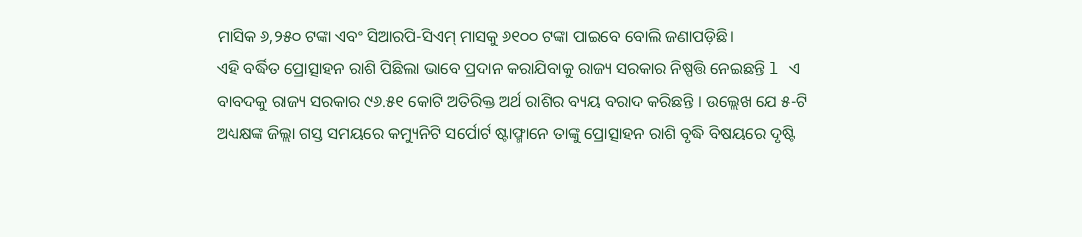ମାସିକ ୬,୨୫୦ ଟଙ୍କା ଏବଂ ସିଆରପି-ସିଏମ୍ ମାସକୁ ୬୧୦୦ ଟଙ୍କା ପାଇବେ ବୋଲି ଜଣାପଡ଼ିଛି।
ଏହି ବର୍ଦ୍ଧିତ ପ୍ରୋତ୍ସାହନ ରାଶି ପିଛିଲା ଭାବେ ପ୍ରଦାନ କରାଯିବାକୁ ରାଜ୍ୟ ସରକାର ନିଷ୍ପତ୍ତି ନେଇଛନ୍ତି l ଏ ବାବଦକୁ ରାଜ୍ୟ ସରକାର ୯୬.୫୧ କୋଟି ଅତିରିକ୍ତ ଅର୍ଥ ରାଶିର ବ୍ୟୟ ବରାଦ କରିଛନ୍ତି । ଉଲ୍ଲେଖ ଯେ ୫-ଟି ଅଧ୍ୟକ୍ଷଙ୍କ ଜିଲ୍ଲା ଗସ୍ତ ସମୟରେ କମ୍ୟୁନିଟି ସର୍ପୋର୍ଟ ଷ୍ଟାଫ୍ମାନେ ତାଙ୍କୁ ପ୍ରୋତ୍ସାହନ ରାଶି ବୃଦ୍ଧି ବିଷୟରେ ଦୃଷ୍ଟି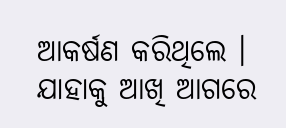ଆକର୍ଷଣ କରିଥିଲେ । ଯାହାକୁ ଆଖି ଆଗରେ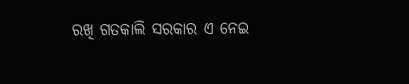ରଖି ଗତକାଲି ସରକାର ଏ ନେଇ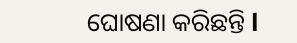ଘୋଷଣା କରିଛନ୍ତି l